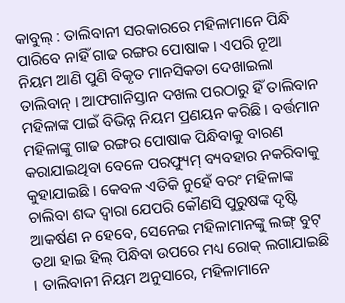କାବୁଲ୍ : ତାଲିବାନୀ ସରକାରରେ ମହିଳାମାନେ ପିନ୍ଧି ପାରିବେ ନାହିଁ ଗାଢ ରଙ୍ଗର ପୋଷାକ । ଏପରି ନୂଆ ନିୟମ ଆଣି ପୁଣି ବିକୃତ ମାନସିକତା ଦେଖାଇଲା ତାଲିବାନ୍ । ଆଫଗାନିସ୍ତାନ ଦଖଲ ପରଠାରୁ ହିଁ ତାଲିବାନ ମହିଳାଙ୍କ ପାଇଁ ବିଭିନ୍ନ ନିୟମ ପ୍ରଣୟନ କରିଛି । ବର୍ତ୍ତମାନ ମହିଳାଙ୍କୁ ଗାଢ ରଙ୍ଗର ପୋଷାକ ପିନ୍ଧିବାକୁ ବାରଣ କରାଯାଇଥିବା ବେଳେ ପରଫ୍ୟୁମ୍ ବ୍ୟବହାର ନକରିବାକୁ କୁହାଯାଇଛି । କେବଳ ଏତିକି ନୁହେଁ ବରଂ ମହିଳାଙ୍କ ଚାଲିବା ଶଦ୍ଦ ଦ୍ୱାରା ଯେପରି କୌଣସି ପୁରୁଷଙ୍କ ଦୃଷ୍ଟି ଆକର୍ଷଣ ନ ହେବେ, ସେନେଇ ମହିଳାମାନଙ୍କୁ ଲଙ୍ଗ୍ ବୁଟ୍ ତଥା ହାଇ ହିଲ୍ ପିନ୍ଧିବା ଉପରେ ମଧ୍ୟ ରୋକ୍ ଲଗାଯାଇଛି । ତାଲିବାନୀ ନିୟମ ଅନୁସାରେ, ମହିଳାମାନେ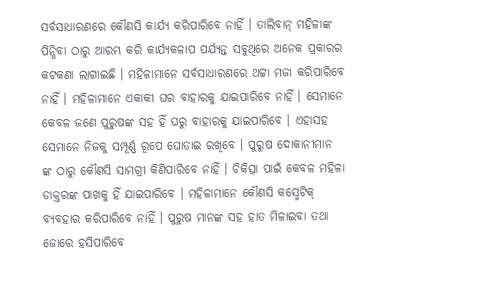ସର୍ବସାଧାରଣରେ କୌଣସି କାର୍ଯ୍ୟ କରିପାରିବେ ନାହିଁ । ତାଲିବାନ୍ ମହିଳାଙ୍କ ପିନ୍ଧିବା ଠାରୁ ଆରମ୍ଭ କରି କାର୍ଯ୍ୟକଳାପ ପର୍ଯ୍ୟନ୍ତ ସବୁଥିରେ ଅନେକ ପ୍ରକାରର କଟକଣା ଲାଗାଇଛି । ମହିଳାମାନେ ସର୍ବସାଧାରଣରେ ଥଟ୍ଟା ମଜା କରିପାରିବେ ନାହିଁ । ମହିଳାମାନେ ଏକାକୀ ଘର ବାହାରକୁ ଯାଇପାରିବେ ନାହିଁ । ସେମାନେ କେବଳ ଜଣେ ପୁରୁଷଙ୍କ ସହ ହିଁ ଘରୁ ବାହାରକୁ ଯାଇପାରିବେ । ଏହାସହ ସେମାନେ ନିଜକୁ ସମ୍ପୂର୍ଣ୍ଣ ରୂପେ ଘୋଡାଇ ରଖିବେ । ପୁରୁଷ ଦୋକାନୀମାନ ଙ୍କ ଠାରୁ କୌଣସି ସାମଗ୍ରୀ କିଣିପାରିବେ ନାହିଁ । ଚିକିତ୍ସା ପାଇଁ କେବଳ ମହିଳା ଡାକ୍ତରଙ୍କ ପାଖକୁ ହିଁ ଯାଇପାରିବେ । ମହିଳାମାନେ କୌଣସି କସ୍ମେଟିକ୍ ବ୍ୟବହାର କରିପାରିବେ ନାହିଁ । ପୁରୁଷ ମାନଙ୍କ ସହ ହାତ ମିଳାଇବା ତଥା ଜୋରେ ହସିପାରିବେ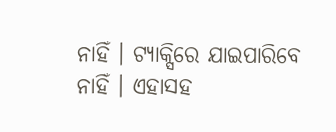ନାହିଁ । ଟ୍ୟାକ୍ସିରେ ଯାଇପାରିବେ ନାହିଁ । ଏହାସହ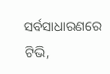ସର୍ବସାଧାରଣରେ ଟିଭି,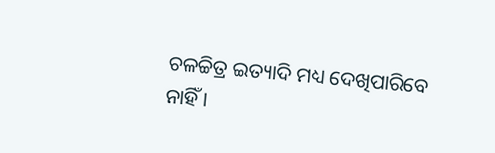ଚଳଚ୍ଚିତ୍ର ଇତ୍ୟାଦି ମଧ୍ୟ ଦେଖିପାରିବେ ନାହିଁ ।